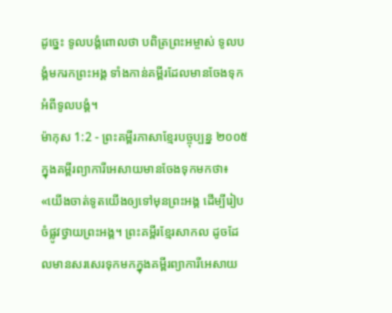ដូច្នេះ ទូលបង្គំពោលថា បពិត្រព្រះអម្ចាស់ ទូលបង្គំមករកព្រះអង្គ ទាំងកាន់គម្ពីរដែលមានចែងទុកអំពីទូលបង្គំ។
ម៉ាកុស 1:2 - ព្រះគម្ពីរភាសាខ្មែរបច្ចុប្បន្ន ២០០៥ ក្នុងគម្ពីរព្យាការីអេសាយមានចែងទុកមកថា៖ «យើងចាត់ទូតយើងឲ្យទៅមុនព្រះអង្គ ដើម្បីរៀបចំផ្លូវថ្វាយព្រះអង្គ។ ព្រះគម្ពីរខ្មែរសាកល ដូចដែលមានសរសេរទុកមកក្នុងគម្ពីរព្យាការីអេសាយ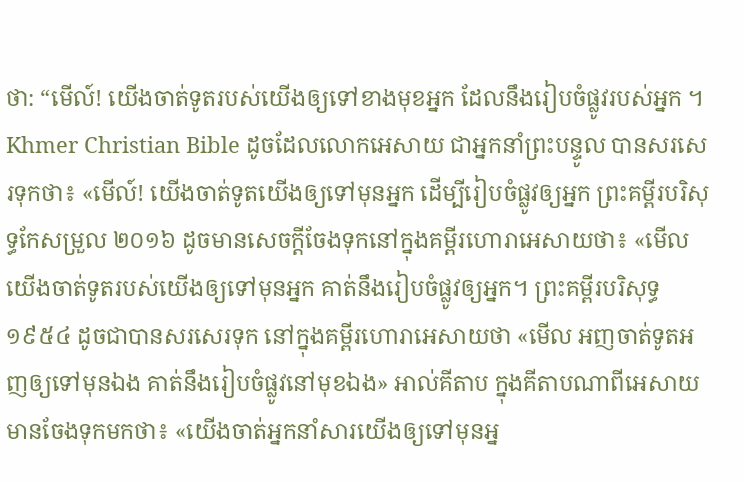ថា: “មើល៍! យើងចាត់ទូតរបស់យើងឲ្យទៅខាងមុខអ្នក ដែលនឹងរៀបចំផ្លូវរបស់អ្នក ។ Khmer Christian Bible ដូចដែលលោកអេសាយ ជាអ្នកនាំព្រះបន្ទូល បានសរសេរទុកថា៖ «មើល៍! យើងចាត់ទូតយើងឲ្យទៅមុនអ្នក ដើម្បីរៀបចំផ្លូវឲ្យអ្នក ព្រះគម្ពីរបរិសុទ្ធកែសម្រួល ២០១៦ ដូចមានសេចក្ដីចែងទុកនៅក្នុងគម្ពីរហោរាអេសាយថា៖ «មើលយើងចាត់ទូតរបស់យើងឲ្យទៅមុនអ្នក គាត់នឹងរៀបចំផ្លូវឲ្យអ្នក។ ព្រះគម្ពីរបរិសុទ្ធ ១៩៥៤ ដូចជាបានសរសេរទុក នៅក្នុងគម្ពីរហោរាអេសាយថា «មើល អញចាត់ទូតអញឲ្យទៅមុនឯង គាត់នឹងរៀបចំផ្លូវនៅមុខឯង» អាល់គីតាប ក្នុងគីតាបណាពីអេសាយមានចែងទុកមកថា៖ «យើងចាត់អ្នកនាំសារយើងឲ្យទៅមុនអ្ន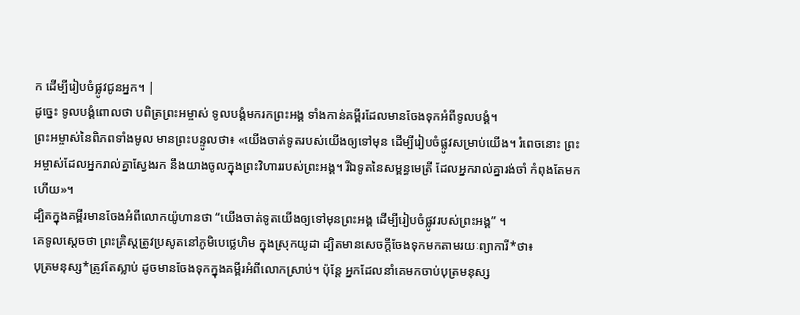ក ដើម្បីរៀបចំផ្លូវជូនអ្នក។ |
ដូច្នេះ ទូលបង្គំពោលថា បពិត្រព្រះអម្ចាស់ ទូលបង្គំមករកព្រះអង្គ ទាំងកាន់គម្ពីរដែលមានចែងទុកអំពីទូលបង្គំ។
ព្រះអម្ចាស់នៃពិភពទាំងមូល មានព្រះបន្ទូលថា៖ «យើងចាត់ទូតរបស់យើងឲ្យទៅមុន ដើម្បីរៀបចំផ្លូវសម្រាប់យើង។ រំពេចនោះ ព្រះអម្ចាស់ដែលអ្នករាល់គ្នាស្វែងរក នឹងយាងចូលក្នុងព្រះវិហាររបស់ព្រះអង្គ។ រីឯទូតនៃសម្ពន្ធមេត្រី ដែលអ្នករាល់គ្នារង់ចាំ កំពុងតែមកហើយ»។
ដ្បិតក្នុងគម្ពីរមានចែងអំពីលោកយ៉ូហានថា “យើងចាត់ទូតយើងឲ្យទៅមុនព្រះអង្គ ដើម្បីរៀបចំផ្លូវរបស់ព្រះអង្គ” ។
គេទូលស្ដេចថា ព្រះគ្រិស្តត្រូវប្រសូតនៅភូមិបេថ្លេហិម ក្នុងស្រុកយូដា ដ្បិតមានសេចក្ដីចែងទុកមកតាមរយៈព្យាការី*ថា៖
បុត្រមនុស្ស*ត្រូវតែស្លាប់ ដូចមានចែងទុកក្នុងគម្ពីរអំពីលោកស្រាប់។ ប៉ុន្តែ អ្នកដែលនាំគេមកចាប់បុត្រមនុស្ស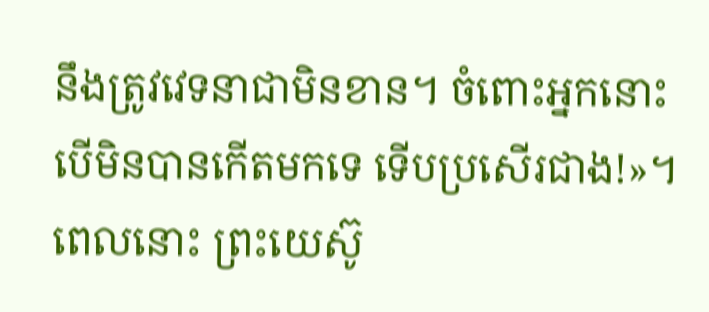នឹងត្រូវវេទនាជាមិនខាន។ ចំពោះអ្នកនោះ បើមិនបានកើតមកទេ ទើបប្រសើរជាង!»។
ពេលនោះ ព្រះយេស៊ូ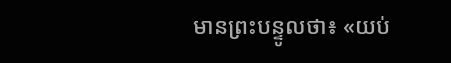មានព្រះបន្ទូលថា៖ «យប់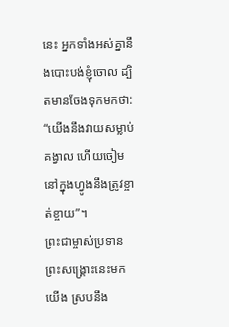នេះ អ្នកទាំងអស់គ្នានឹងបោះបង់ខ្ញុំចោល ដ្បិតមានចែងទុកមកថា: “យើងនឹងវាយសម្លាប់គង្វាល ហើយចៀមនៅក្នុងហ្វូងនឹងត្រូវខ្ចាត់ខ្ចាយ”។
ព្រះជាម្ចាស់ប្រទានព្រះសង្គ្រោះនេះមកយើង ស្របនឹង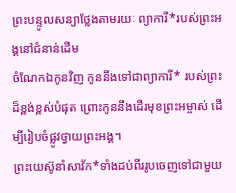ព្រះបន្ទូលសន្យាថ្លែងតាមរយៈ ព្យាការី*របស់ព្រះអង្គនៅជំនាន់ដើម
ចំណែកឯកូនវិញ កូននឹងទៅជាព្យាការី* របស់ព្រះដ៏ខ្ពង់ខ្ពស់បំផុត ព្រោះកូននឹងដើរមុខព្រះអម្ចាស់ ដើម្បីរៀបចំផ្លូវថ្វាយព្រះអង្គ។
ព្រះយេស៊ូនាំសាវ័ក*ទាំងដប់ពីររូបចេញទៅជាមួយ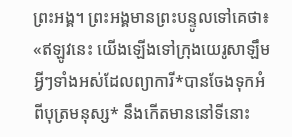ព្រះអង្គ។ ព្រះអង្គមានព្រះបន្ទូលទៅគេថា៖ «ឥឡូវនេះ យើងឡើងទៅក្រុងយេរូសាឡឹម អ្វីៗទាំងអស់ដែលព្យាការី*បានចែងទុកអំពីបុត្រមនុស្ស* នឹងកើតមាននៅទីនោះ